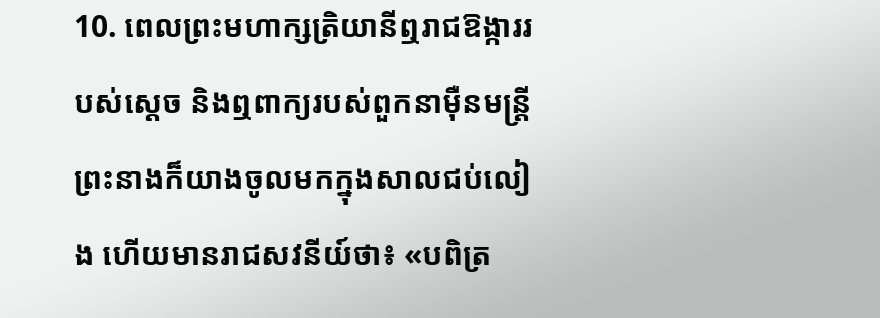10. ពេលព្រះមហាក្សត្រិយានីឮរាជឱង្ការរបស់ស្ដេច និងឮពាក្យរបស់ពួកនាម៉ឺនមន្ត្រី ព្រះនាងក៏យាងចូលមកក្នុងសាលជប់លៀង ហើយមានរាជសវនីយ៍ថា៖ «បពិត្រ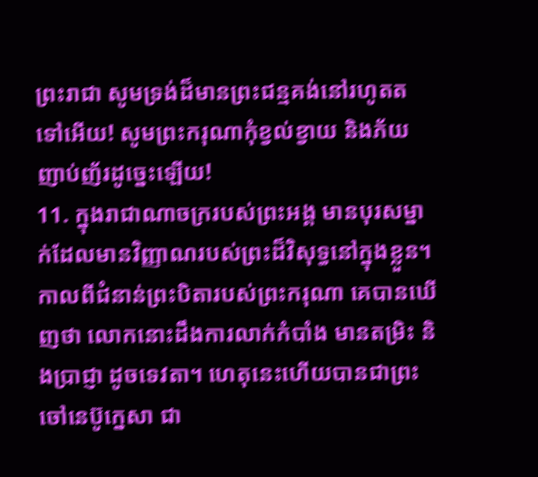ព្រះរាជា សូមទ្រង់ដ៏មានព្រះជន្មគង់នៅរហូតតទៅអើយ! សូមព្រះករុណាកុំខ្វល់ខ្វាយ និងភ័យញាប់ញ័រដូច្នេះឡើយ!
11. ក្នុងរាជាណាចក្ររបស់ព្រះអង្គ មានបុរសម្នាក់ដែលមានវិញ្ញាណរបស់ព្រះដ៏វិសុទ្ធនៅក្នុងខ្លួន។ កាលពីជំនាន់ព្រះបិតារបស់ព្រះករុណា គេបានឃើញថា លោកនោះដឹងការលាក់កំបាំង មានតម្រិះ និងប្រាជ្ញា ដូចទេវតា។ ហេតុនេះហើយបានជាព្រះចៅនេប៊ូក្នេសា ជា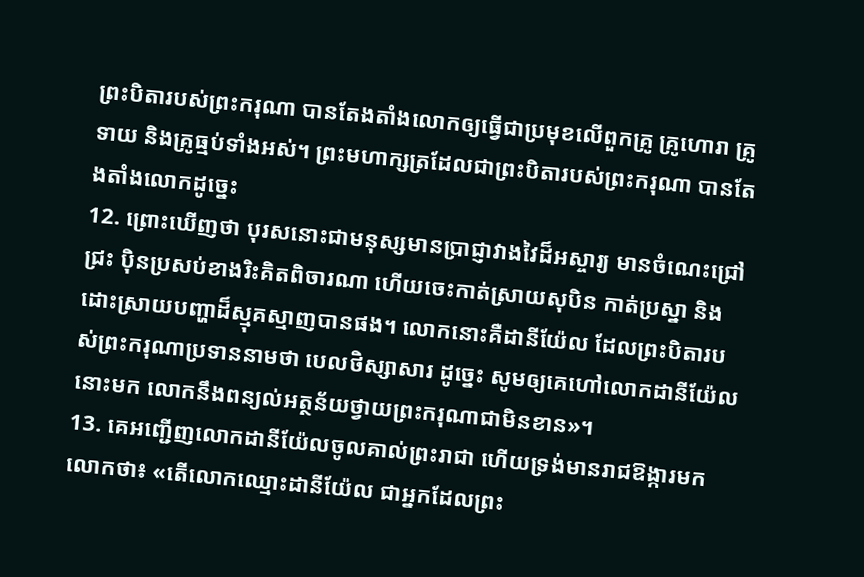ព្រះបិតារបស់ព្រះករុណា បានតែងតាំងលោកឲ្យធ្វើជាប្រមុខលើពួកគ្រូ គ្រូហោរា គ្រូទាយ និងគ្រូធ្មប់ទាំងអស់។ ព្រះមហាក្សត្រដែលជាព្រះបិតារបស់ព្រះករុណា បានតែងតាំងលោកដូច្នេះ
12. ព្រោះឃើញថា បុរសនោះជាមនុស្សមានប្រាជ្ញាវាងវៃដ៏អស្ចារ្យ មានចំណេះជ្រៅជ្រះ ប៉ិនប្រសប់ខាងរិះគិតពិចារណា ហើយចេះកាត់ស្រាយសុបិន កាត់ប្រស្នា និងដោះស្រាយបញ្ហាដ៏ស្មុគស្មាញបានផង។ លោកនោះគឺដានីយ៉ែល ដែលព្រះបិតារបស់ព្រះករុណាប្រទាននាមថា បេលថិស្សាសារ ដូច្នេះ សូមឲ្យគេហៅលោកដានីយ៉ែលនោះមក លោកនឹងពន្យល់អត្ថន័យថ្វាយព្រះករុណាជាមិនខាន»។
13. គេអញ្ជើញលោកដានីយ៉ែលចូលគាល់ព្រះរាជា ហើយទ្រង់មានរាជឱង្ការមកលោកថា៖ «តើលោកឈ្មោះដានីយ៉ែល ជាអ្នកដែលព្រះ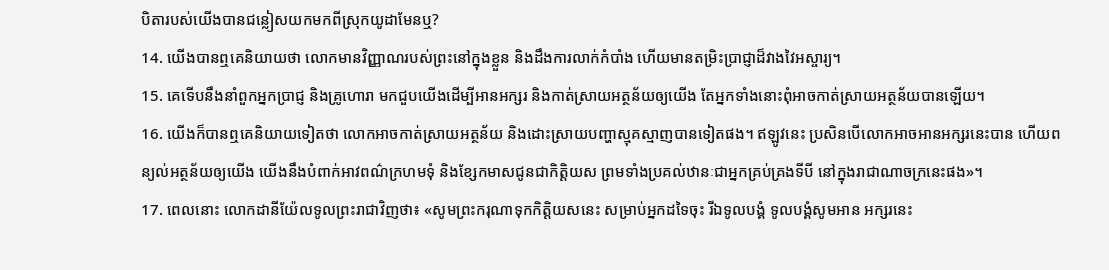បិតារបស់យើងបានជន្លៀសយកមកពីស្រុកយូដាមែនឬ?
14. យើងបានឮគេនិយាយថា លោកមានវិញ្ញាណរបស់ព្រះនៅក្នុងខ្លួន និងដឹងការលាក់កំបាំង ហើយមានតម្រិះប្រាជ្ញាដ៏វាងវៃអស្ចារ្យ។
15. គេទើបនឹងនាំពួកអ្នកប្រាជ្ញ និងគ្រូហោរា មកជួបយើងដើម្បីអានអក្សរ និងកាត់ស្រាយអត្ថន័យឲ្យយើង តែអ្នកទាំងនោះពុំអាចកាត់ស្រាយអត្ថន័យបានឡើយ។
16. យើងក៏បានឮគេនិយាយទៀតថា លោកអាចកាត់ស្រាយអត្ថន័យ និងដោះស្រាយបញ្ហាស្មុគស្មាញបានទៀតផង។ ឥឡូវនេះ ប្រសិនបើលោកអាចអានអក្សរនេះបាន ហើយពន្យល់អត្ថន័យឲ្យយើង យើងនឹងបំពាក់អាវពណ៌ក្រហមទុំ និងខ្សែកមាសជូនជាកិត្តិយស ព្រមទាំងប្រគល់ឋានៈជាអ្នកគ្រប់គ្រងទីបី នៅក្នុងរាជាណាចក្រនេះផង»។
17. ពេលនោះ លោកដានីយ៉ែលទូលព្រះរាជាវិញថា៖ «សូមព្រះករុណាទុកកិត្តិយសនេះ សម្រាប់អ្នកដទៃចុះ រីឯទូលបង្គំ ទូលបង្គំសូមអាន អក្សរនេះ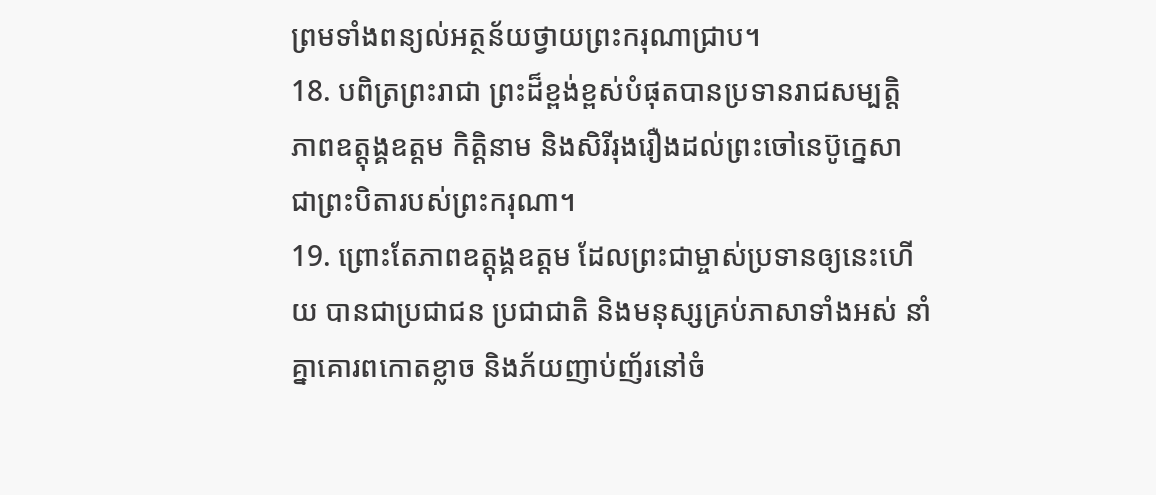ព្រមទាំងពន្យល់អត្ថន័យថ្វាយព្រះករុណាជ្រាប។
18. បពិត្រព្រះរាជា ព្រះដ៏ខ្ពង់ខ្ពស់បំផុតបានប្រទានរាជសម្បត្តិ ភាពឧត្តុង្គឧត្ដម កិត្តិនាម និងសិរីរុងរឿងដល់ព្រះចៅនេប៊ូក្នេសា ជាព្រះបិតារបស់ព្រះករុណា។
19. ព្រោះតែភាពឧត្តុង្គឧត្ដម ដែលព្រះជាម្ចាស់ប្រទានឲ្យនេះហើយ បានជាប្រជាជន ប្រជាជាតិ និងមនុស្សគ្រប់ភាសាទាំងអស់ នាំគ្នាគោរពកោតខ្លាច និងភ័យញាប់ញ័រនៅចំ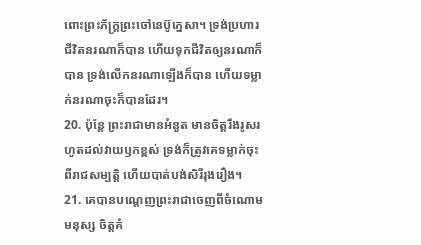ពោះព្រះភ័ក្ត្រព្រះចៅនេប៊ូក្នេសា។ ទ្រង់ប្រហារជីវិតនរណាក៏បាន ហើយទុកជីវិតឲ្យនរណាក៏បាន ទ្រង់លើកនរណាឡើងក៏បាន ហើយទម្លាក់នរណាចុះក៏បានដែរ។
20. ប៉ុន្តែ ព្រះរាជាមានអំនួត មានចិត្តរឹងរូសរហូតដល់វាយឫកខ្ពស់ ទ្រង់ក៏ត្រូវគេទម្លាក់ចុះពីរាជសម្បត្តិ ហើយបាត់បង់សិរីរុងរឿង។
21. គេបានបណ្តេញព្រះរាជាចេញពីចំណោមមនុស្ស ចិត្តគំ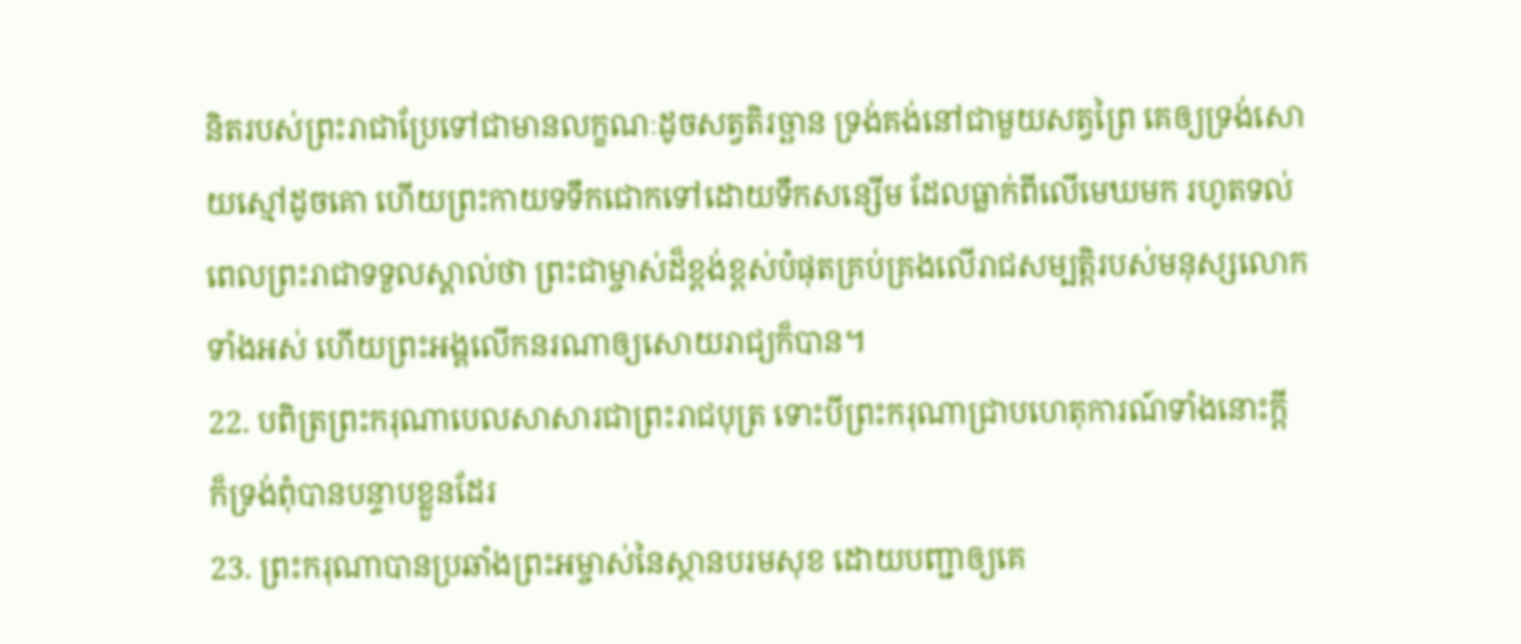និតរបស់ព្រះរាជាប្រែទៅជាមានលក្ខណៈដូចសត្វតិរច្ឆាន ទ្រង់គង់នៅជាមួយសត្វព្រៃ គេឲ្យទ្រង់សោយស្មៅដូចគោ ហើយព្រះកាយទទឹកជោកទៅដោយទឹកសន្សើម ដែលធ្លាក់ពីលើមេឃមក រហូតទល់ពេលព្រះរាជាទទួលស្គាល់ថា ព្រះជាម្ចាស់ដ៏ខ្ពង់ខ្ពស់បំផុតគ្រប់គ្រងលើរាជសម្បត្តិរបស់មនុស្សលោកទាំងអស់ ហើយព្រះអង្គលើកនរណាឲ្យសោយរាជ្យក៏បាន។
22. បពិត្រព្រះករុណាបេលសាសារជាព្រះរាជបុត្រ ទោះបីព្រះករុណាជ្រាបហេតុការណ៍ទាំងនោះក្ដី ក៏ទ្រង់ពុំបានបន្ទាបខ្លួនដែរ
23. ព្រះករុណាបានប្រឆាំងព្រះអម្ចាស់នៃស្ថានបរមសុខ ដោយបញ្ជាឲ្យគេ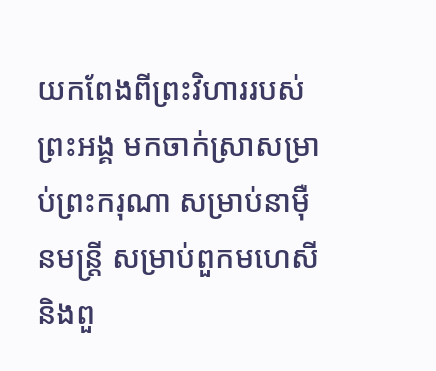យកពែងពីព្រះវិហាររបស់ព្រះអង្គ មកចាក់ស្រាសម្រាប់ព្រះករុណា សម្រាប់នាម៉ឺនមន្ត្រី សម្រាប់ពួកមហេសី និងពួ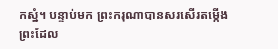កស្នំ។ បន្ទាប់មក ព្រះករុណាបានសរសើរតម្កើងព្រះដែល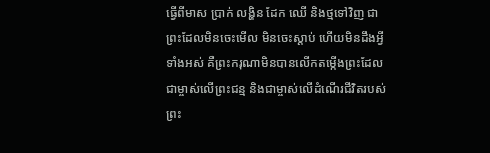ធ្វើពីមាស ប្រាក់ លង្ហិន ដែក ឈើ និងថ្មទៅវិញ ជាព្រះដែលមិនចេះមើល មិនចេះស្ដាប់ ហើយមិនដឹងអ្វីទាំងអស់ គឺព្រះករុណាមិនបានលើកតម្កើងព្រះដែលជាម្ចាស់លើព្រះជន្ម និងជាម្ចាស់លើដំណើរជីវិតរបស់ព្រះ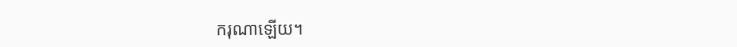ករុណាឡើយ។